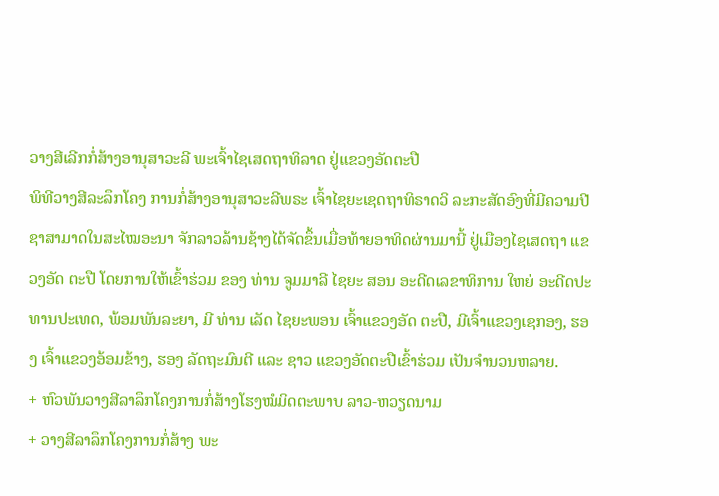ວາງສີເລີກກໍ່ສ້າງອານຸສາວະລີ ພະເຈົ້າໄຊເສດຖາທິລາດ ຢູ່ແຂວງອັດຕະປື
ພິທີວາງສີລະລຶກໂຄງ ການກໍ່ສ້າງອານຸສາວະລີພຣະ ເຈົ້າໄຊຍະເຊດຖາທິຣາດວິ ລະກະສັດອົງທີ່ມີຄວາມປີ ຊາສາມາດໃນສະໄໝອະນາ ຈັກລາວລ້ານຊ້າງໄດ້ຈັດຂຶ້ນເມື່ອທ້າຍອາທິດຜ່ານມານີ້ ຢູ່ເມືອງໄຊເສດຖາ ແຂວງອັດ ຕະປື ໂດຍການໃຫ້ເຂົ້າຮ່ວມ ຂອງ ທ່ານ ຈູມມາລີ ໄຊຍະ ສອນ ອະດີດເລຂາທິການ ໃຫຍ່ ອະດີດປະທານປະເທດ, ພ້ອມພັນລະຍາ, ມີ ທ່ານ ເລັດ ໄຊຍະພອນ ເຈົ້າແຂວງອັດ ຕະປື, ມີເຈົ້າແຂວງເຊກອງ, ຮອງ ເຈົ້າແຂວງອ້ອມຂ້າງ, ຮອງ ລັດຖະມົນຕີ ແລະ ຊາວ ແຂວງອັດຕະປືເຂົ້າຮ່ວມ ເປັນຈຳນວນຫລາຍ.
+ ຫົວພັນວາງສີລາລຶກໂຄງການກໍ່ສ້າງໂຮງໝໍມິດຕະພາບ ລາວ-ຫວຽດນາມ
+ ວາງສີລາລຶກໂຄງການກໍ່ສ້າງ ພະ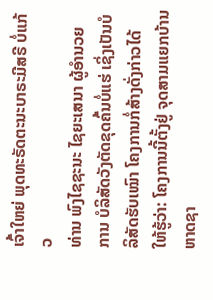ເຈົ້າໃຫຍ່ ພຸດທະຣັດຕະນະບາຣະມີສຣີ ບໍ່ແກ້ວ
ທ່ານ ພົງໄຊຊະນະ ໄຊຍະເສນາ ຜູ້ອຳນວຍ ການ ບໍລິສັດວັງຕັດຂຸດຄົ້ນບໍ່ແຮ່ ເຊິ່ງເປັນບໍລິສັດຮັບເໝົາ ໂຄງການກໍ່ສ້າງດັ່ງກ່າວໄດ້ ໃຫ້ຮູ້ວ່າ: ໂຄງການນີ້ຕັ້ງຢູ່ ຈຸດສາມແຍກບ້ານຫາດຊາ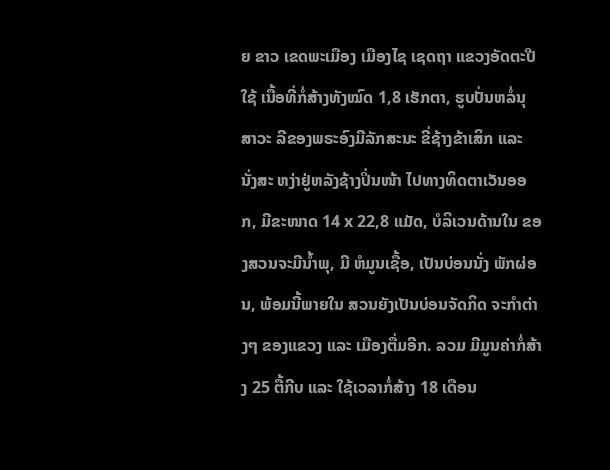ຍ ຂາວ ເຂດພະເມືອງ ເມືອງໄຊ ເຊດຖາ ແຂວງອັດຕະປືໃຊ້ ເນື້ອທີ່ກໍ່ສ້າງທັງໝົດ 1,8 ເຮັກຕາ, ຮູບປັ່ນຫລໍ່ນຸສາວະ ລີຂອງພຣະອົງມີລັກສະນະ ຂີ່ຊ້າງຂ້າເສິກ ແລະ ນັ່ງສະ ຫງ່າຢູ່ຫລັງຊ້າງປິ່ນໜ້າ ໄປທາງທິດຕາເວັນອອກ, ມີຂະໜາດ 14 x 22,8 ແມັດ, ບໍລິເວນດ້ານໃນ ຂອງສວນຈະມີນໍ້າພຸ, ມີ ຫໍມູນເຊື້ອ, ເປັນບ່ອນນັ່ງ ພັກຜ່ອນ, ພ້ອມນີ້ພາຍໃນ ສວນຍັງເປັນບ່ອນຈັດກິດ ຈະກຳຕ່າງໆ ຂອງແຂວງ ແລະ ເມືອງຕື່ມອີກ. ລວມ ມີມູນຄ່າກໍ່ສ້າງ 25 ຕື້ກີບ ແລະ ໃຊ້ເວລາກໍ່ສ້າງ 18 ເດືອນ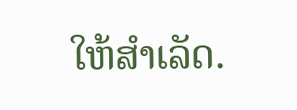ໃຫ້ສຳເລັດ.